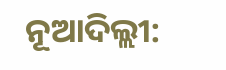ନୂଆଦିଲ୍ଲୀ: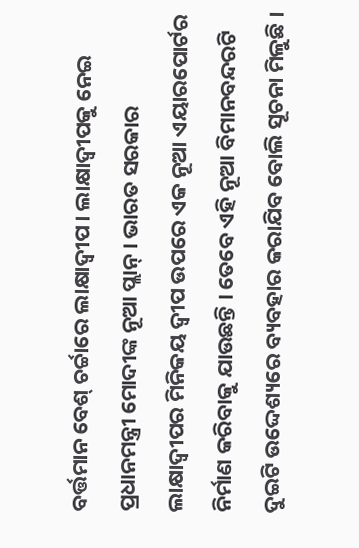ବର୍ତ୍ତମାନ ବେଶ୍ ଚର୍ଚ୍ଚାରେ ଲାକ୍ଷାଦ୍ଵୀପ। ଲାକ୍ଷାଦ୍ୱୀପକୁ ନେଇ ପ୍ରଧାନମନ୍ତ୍ରୀ ମୋଦୀଙ୍କ ନୂଆ ପ୍ଲାନ୍ । ଭାରତ ସରକାର ଲାକ୍ଷାଦ୍ୱୀପର ମିନିକୟ ଦ୍ୱୀପ ଉପରେ ଏକ ନୂଆ ଏୟାରପୋର୍ଟର ନିର୍ମାଣ କରିବାକୁ ଯାଉଛନ୍ତି । ତେବେ ଏହି ନୂଆ ବିମାନବନ୍ଦରଟି ଦୁଇଟି ଉଦ୍ଦେଶ୍ୟରେ ବ୍ୟବହାର କରାଯିବ ବୋଲି ସୂଚନା ମିଳୁଛି ।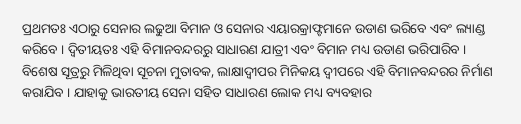ପ୍ରଥମତଃ ଏଠାରୁ ସେନାର ଲଢୁଆ ବିମାନ ଓ ସେନାର ଏୟାରକ୍ରାଫ୍ଟମାନେ ଉଡାଣ ଭରିବେ ଏବଂ ଲ୍ୟାଣ୍ଡ କରିବେ । ଦ୍ୱିତୀୟତଃ ଏହି ବିମାନବନ୍ଦରରୁ ସାଧାରଣ ଯାତ୍ରୀ ଏବଂ ବିମାନ ମଧ୍ୟ ଉଡାଣ ଭରିପାରିବ ।
ବିଶେଷ ସୂତ୍ରରୁ ମିଳିଥିବା ସୂଚନା ମୁତାବକ, ଲାକ୍ଷାଦ୍ୱୀପର ମିନିକୟ ଦ୍ୱୀପରେ ଏହି ବିମାନବନ୍ଦରର ନିର୍ମାଣ କରାଯିବ । ଯାହାକୁ ଭାରତୀୟ ସେନା ସହିତ ସାଧାରଣ ଲୋକ ମଧ୍ୟ ବ୍ୟବହାର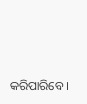କରିପାରିବେ ।